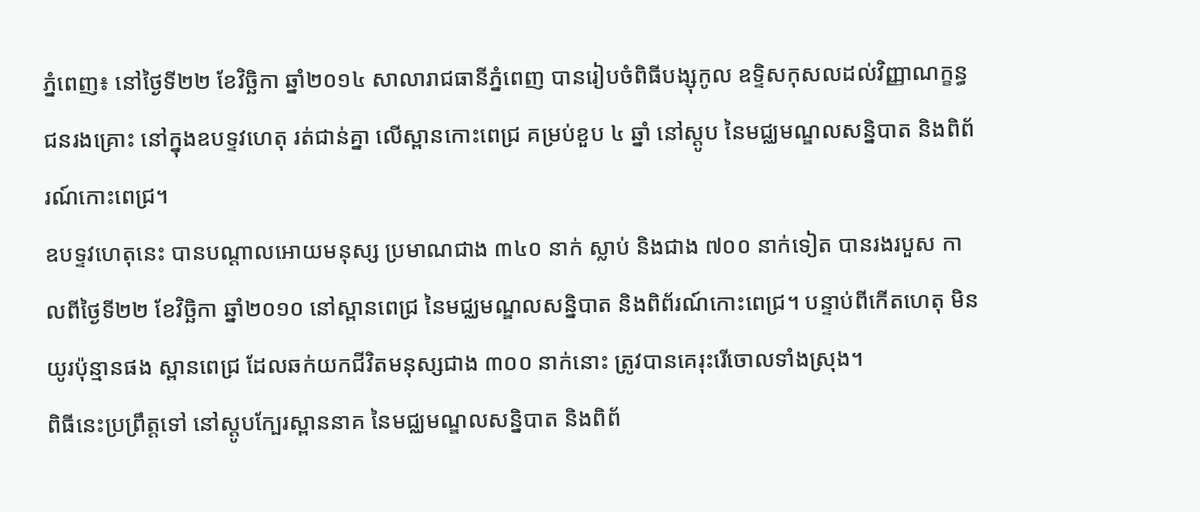ភ្នំពេញ៖ នៅថ្ងៃទី២២ ខែវិច្ឆិកា ឆ្នាំ២០១៤ សាលារាជធានីភ្នំពេញ បានរៀបចំពិធីបង្សុកូល ឧទ្ទិសកុសលដល់វិញ្ញាណក្ខន្ធ ជនរងគ្រោះ នៅក្នុងឧបទ្ទវហេតុ រត់ជាន់គ្នា លើស្ពានកោះពេជ្រ គម្រប់ខួប ៤ ឆ្នាំ នៅស្តូប នៃមជ្ឈមណ្ឌលសន្និបាត និងពិព័រណ៍កោះពេជ្រ។
ឧបទ្ទវហេតុនេះ បានបណ្តាលអោយមនុស្ស ប្រមាណជាង ៣៤០ នាក់ ស្លាប់ និងជាង ៧០០ នាក់ទៀត បានរងរបួស កាលពីថ្ងៃទី២២ ខែវិច្ឆិកា ឆ្នាំ២០១០ នៅស្ពានពេជ្រ នៃមជ្ឈមណ្ឌលសន្និបាត និងពិព័រណ៍កោះពេជ្រ។ បន្ទាប់ពីកើតហេតុ មិនយូរប៉ុន្មានផង ស្ពានពេជ្រ ដែលឆក់យកជីវិតមនុស្សជាង ៣០០ នាក់នោះ ត្រូវបានគេរុះរើចោលទាំងស្រុង។
ពិធីនេះប្រព្រឹត្តទៅ នៅស្តូបក្បែរស្ពាននាគ នៃមជ្ឈមណ្ឌលសន្និបាត និងពិព័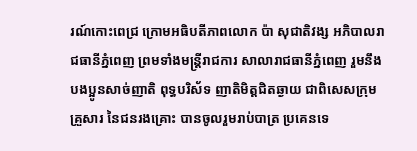រណ៍កោះពេជ្រ ក្រោមអធិបតីភាពលោក ប៉ា សុជាតិវង្ស អភិបាលរាជធានីភ្នំពេញ ព្រមទាំងមន្ត្រីរាជការ សាលារាជធានីភ្នំពេញ រួមនឹងបងប្អូនសាច់ញាតិ ពុទ្ធបរិស័ទ ញាតិមិត្តជិតឆ្ងាយ ជាពិសេសក្រុមគ្រួសារ នៃជនរងគ្រោះ បានចូលរួមរាប់បាត្រ ប្រគេនទេ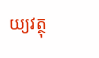យ្យវត្ថុ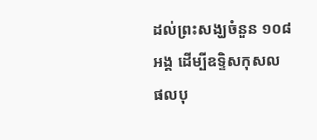ដល់ព្រះសង្ឃចំនួន ១០៨ អង្គ ដើម្បីឧទ្ទិសកុសល ផលបុ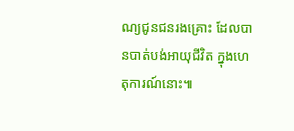ណ្យជូនជនរងគ្រោះ ដែលបានបាត់បង់អាយុជីវិត ក្នុងហេតុការណ៍នោះ៕